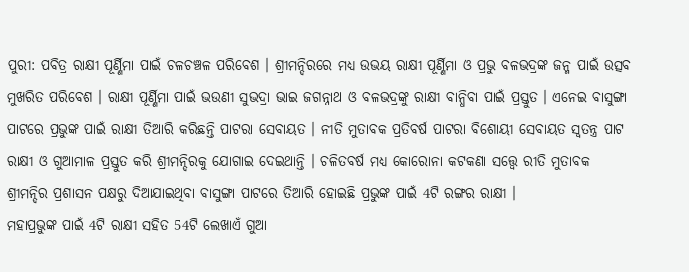ପୁରୀ: ପବିତ୍ର ରାକ୍ଷୀ ପୂର୍ଣ୍ଣିମା ପାଇଁ ଚଳଚଞ୍ଚଳ ପରିବେଶ । ଶ୍ରୀମନ୍ଦିରରେ ମଧ୍ୟ ଉଭୟ ରାକ୍ଷୀ ପୂର୍ଣ୍ଣିମା ଓ ପ୍ରଭୁ ବଳଭଦ୍ରଙ୍କ ଜନ୍ମ ପାଇଁ ଉତ୍ସବ ମୁଖରିତ ପରିବେଶ । ରାକ୍ଷୀ ପୂର୍ଣ୍ଣିମା ପାଇଁ ଭଉଣୀ ସୁଭଦ୍ରା ଭାଇ ଜଗନ୍ନାଥ ଓ ବଳଭଦ୍ରଙ୍କୁ ରାକ୍ଷୀ ବାନ୍ଧିବା ପାଇଁ ପ୍ରସ୍ତୁତ । ଏନେଇ ବାସୁଙ୍ଗା ପାଟରେ ପ୍ରଭୁଙ୍କ ପାଇଁ ରାକ୍ଷୀ ତିଆରି କରିଛନ୍ତି ପାଟରା ସେବାୟତ । ନୀତି ମୁତାବକ ପ୍ରତିବର୍ଷ ପାଟରା ବିଶୋୟୀ ସେବାୟତ ସ୍ବତନ୍ତ୍ର ପାଟ ରାକ୍ଷୀ ଓ ଗୁଆମାଳ ପ୍ରସ୍ତୁତ କରି ଶ୍ରୀମନ୍ଦିରକୁ ଯୋଗାଇ ଦେଇଥାନ୍ତି । ଚଳିତବର୍ଷ ମଧ୍ୟ କୋରୋନା କଟକଣା ସତ୍ତ୍ବେ ରୀତି ମୁତାବକ ଶ୍ରୀମନ୍ଦିର ପ୍ରଶାସନ ପକ୍ଷରୁ ଦିଆଯାଇଥିବା ବାସୁଙ୍ଗା ପାଟରେ ତିଆରି ହୋଇଛି ପ୍ରଭୁଙ୍କ ପାଇଁ 4ଟି ରଙ୍ଗର ରାକ୍ଷୀ ।
ମହାପ୍ରଭୁଙ୍କ ପାଇଁ 4ଟି ରାକ୍ଷୀ ସହିତ 54ଟି ଲେଖାଏଁ ଗୁଆ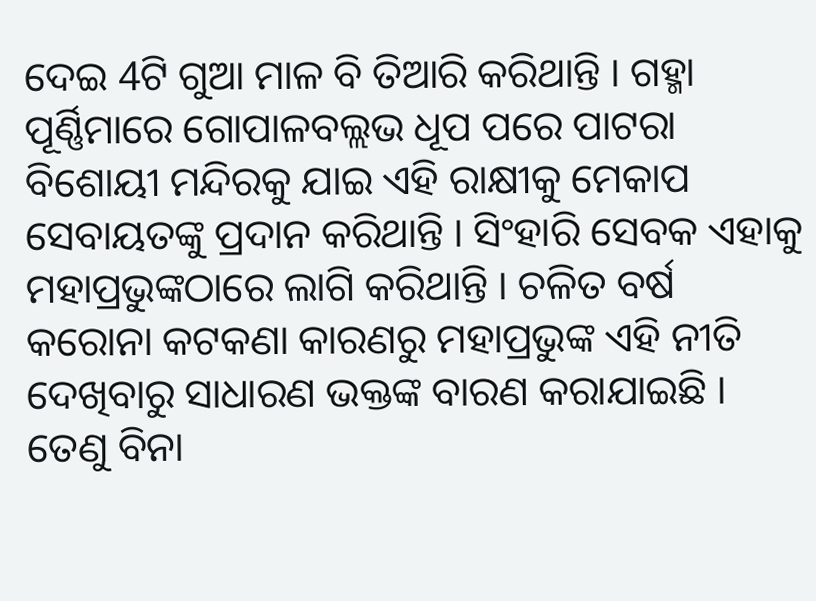ଦେଇ 4ଟି ଗୁଆ ମାଳ ବି ତିଆରି କରିଥାନ୍ତି । ଗହ୍ମା ପୂର୍ଣ୍ଣିମାରେ ଗୋପାଳବଲ୍ଲଭ ଧୂପ ପରେ ପାଟରା ବିଶୋୟୀ ମନ୍ଦିରକୁ ଯାଇ ଏହି ରାକ୍ଷୀକୁ ମେକାପ ସେବାୟତଙ୍କୁ ପ୍ରଦାନ କରିଥାନ୍ତି । ସିଂହାରି ସେବକ ଏହାକୁ ମହାପ୍ରଭୁଙ୍କଠାରେ ଲାଗି କରିଥାନ୍ତି । ଚଳିତ ବର୍ଷ କରୋନା କଟକଣା କାରଣରୁ ମହାପ୍ରଭୁଙ୍କ ଏହି ନୀତି ଦେଖିବାରୁ ସାଧାରଣ ଭକ୍ତଙ୍କ ବାରଣ କରାଯାଇଛି । ତେଣୁ ବିନା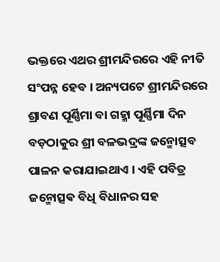ଭକ୍ତରେ ଏଥର ଶ୍ରୀମନ୍ଦିରରେ ଏହି ନୀତି ସଂପନ୍ନ ହେବ । ଅନ୍ୟପଟେ ଶ୍ରୀମନ୍ଦିରରେ ଶ୍ରାବଣ ପୂର୍ଣ୍ଣିମା ବା ଗହ୍ମା ପୂର୍ଣ୍ଣିମା ଦିନ ବଡ଼ଠାକୁର ଶ୍ରୀ ବଳଭଦ୍ରଙ୍କ ଜନ୍ମୋତ୍ସବ ପାଳନ କରାଯାଇଥାଏ । ଏହି ପବିତ୍ର ଜନ୍ମୋତ୍ସଵ ବିଧି ବିଧାନର ସହ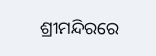ଶ୍ରୀମନ୍ଦିରରେ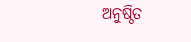ଅନୁଷ୍ଠିତ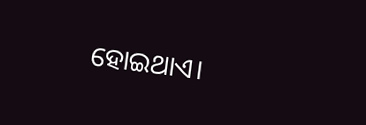ହୋଇଥାଏ।